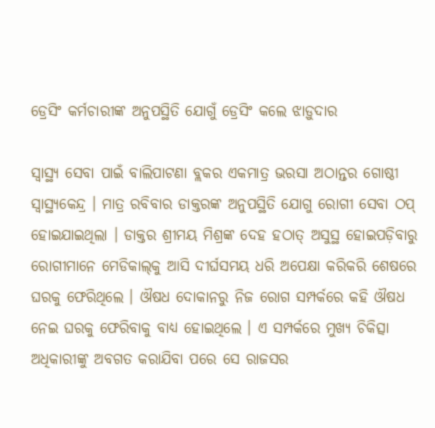ଡ୍ରେସିଂ କର୍ମଚାରୀଙ୍କ ଅନୁପସ୍ଥିତି ଯୋଗୁଁ ଡ୍ରେସିଂ କଲେ ଝାଡ଼ୁଦାର

ସ୍ବାସ୍ଥ୍ୟ ସେବା ପାଇଁ ବାଲିପାଟଣା ବ୍ଲକର ଏକମାତ୍ର ଭରସା ଅଠାନ୍ତର ଗୋଷ୍ଠୀ ସ୍ବାସ୍ଥ୍ୟକେନ୍ଦ୍ର । ମାତ୍ର ରବିବାର ଡାକ୍ତରଙ୍କ ଅନୁପସ୍ଥିତି ଯୋଗୁ ରୋଗୀ ସେବା ଠପ୍‌ ହୋଇଯାଇଥିଲା । ଡାକ୍ତର ଶ୍ରୀମୟ ମିଶ୍ରଙ୍କ ଦେହ ହଠାତ୍‌ ଅସୁସ୍ଥ ହୋଇପଡ଼ିବାରୁ ରୋଗୀମାନେ ମେଡିକାଲ୍‌କୁ ଆସି ଦୀର୍ଘସମୟ ଧରି ଅପେକ୍ଷା କରିକରି ଶେଷରେ ଘରକୁ ଫେରିଥିଲେ । ଔଷଧ ଦୋକାନରୁ ନିଜ ରୋଗ ସମ୍ପର୍କରେ କହି ଔଷଧ ନେଇ ଘରକୁ ଫେରିବାକୁ ବାଧ୍ୟ ହୋଇଥିଲେ । ଏ ସମ୍ପର୍କରେ ମୁଖ୍ୟ ଚିକିତ୍ସା ଅଧିକାରୀଙ୍କୁ ଅବଗତ କରାଯିବା ପରେ ସେ ରାଜସର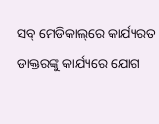ସବ୍‌ ମେଡିକାଲ୍‌ରେ କାର୍ଯ୍ୟରତ ଡାକ୍ତରଙ୍କୁ କାର୍ଯ୍ୟରେ ଯୋଗ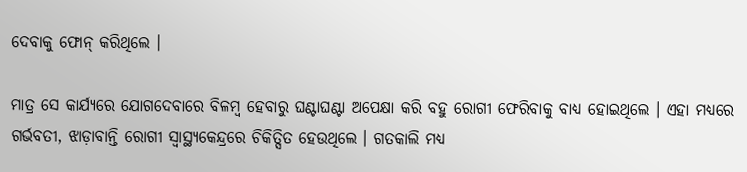ଦେବାକୁ ଫୋନ୍‌ କରିଥିଲେ ।

ମାତ୍ର ସେ କାର୍ଯ୍ୟରେ ଯୋଗଦେବାରେ ବିଳମ୍ବ ହେବାରୁ ଘଣ୍ଟାଘଣ୍ଟା ଅପେକ୍ଷା କରି ବହୁ ରୋଗୀ ଫେରିବାକୁ ବାଧ୍ୟ ହୋଇଥିଲେ । ଏହା ମଧ୍ୟରେ ଗର୍ଭବତୀ, ଝାଡ଼ାବାନ୍ତି ରୋଗୀ ସ୍ବାସ୍ଥ୍ୟକେନ୍ଦ୍ରରେ ଚିକିତ୍ସିତ ହେଉଥିଲେ । ଗତକାଲି ମଧ୍ୟ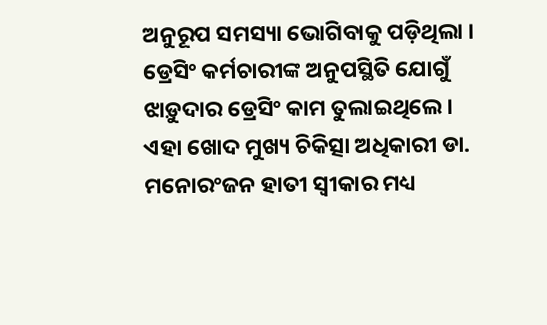ଅନୁରୂପ ସମସ୍ୟା ଭୋଗିବାକୁ ପଡ଼ିଥିଲା । ଡ୍ରେସିଂ କର୍ମଚାରୀଙ୍କ ଅନୁପସ୍ଥିତି ଯୋଗୁଁ ଝାଡ଼ୁଦାର ଡ୍ରେସିଂ କାମ ତୁଲାଇଥିଲେ । ଏହା ଖୋଦ ମୁଖ୍ୟ ଚିକିତ୍ସା ଅଧିକାରୀ ଡା. ମନୋରଂଜନ ହାତୀ ସ୍ବୀକାର ମଧ୍ୟ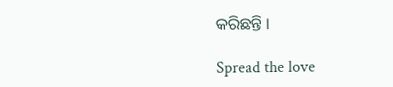କରିଛନ୍ତି ।

Spread the love